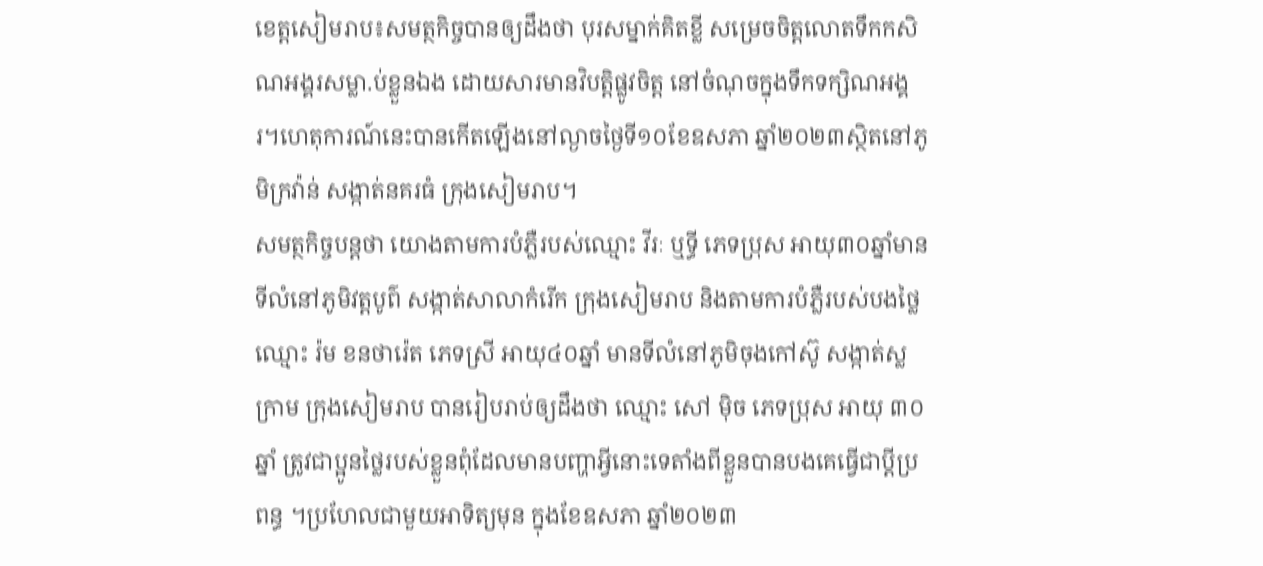ខេត្តសៀមរាប៖សមត្ថកិច្ចបានឲ្យដឹងថា បុរសម្នាក់គិតខ្លី សម្រេចចិត្តលោតទឹកកសិណអង្គរសម្លា.ប់ខ្លួនឯង ដោយសារមានវិបត្តិផ្លូវចិត្ត នៅចំណុចក្នុងទឹកទក្សិណអង្គរ។ហេតុការណ៍នេះបានកើតឡើងនៅល្ងាចថ្ងៃទី១០ខែឧសភា ឆ្នាំ២០២៣ស្ថិតនៅភូមិក្រវ៉ាន់ សង្កាត់នគរធំ ក្រុងសៀមរាប។
សមត្ថកិច្ចបន្តថា យោងតាមការបំភ្លឺរបស់ឈ្មោះ វីរៈ ឬទ្ធី ភេទប្រុស អាយុ៣០ឆ្នាំមានទីលំនៅភូមិវត្តបូព៌ សង្កាត់សាលាកំរើក ក្រុងសៀមរាប និងតាមការបំភ្លឺរបស់បងថ្លៃឈ្មោះ រ៉ម ខនថារ៉េត ភេទស្រី អាយុ៤០ឆ្នាំ មានទីលំនៅភូមិចុងកៅស៊ូ សង្កាត់ស្លក្រាម ក្រុងសៀមរាប បានរៀបរាប់ឲ្យដឹងថា ឈ្មោះ សៅ ម៉ិច ភេទប្រុស អាយុ ៣០ឆ្នាំ ត្រូវជាប្អូនថ្លៃរបស់ខ្លួនពុំដែលមានបញ្ហាអ្វីនោះទេតាំងពីខ្លួនបានបងគេធ្វើជាប្ដីប្រពន្ធ ។ប្រហែលជាមួយអាទិត្យមុន ក្នុងខែឧសភា ឆ្នាំ២០២៣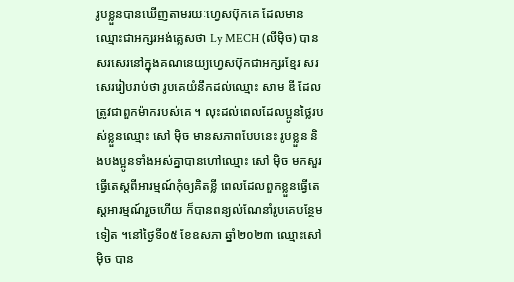រូបខ្លួនបានឃើញតាមរយៈហ្វេសប៊ុកគេ ដែលមានឈ្មោះជាអក្សរអង់គ្លេសថា Ly MECH (លីម៉ិច) បានសរសេរនៅក្នុងគណនេយ្យហ្វេសប៊ុកជាអក្សរខ្មែរ សរសេររៀបរាប់ថា រូបគេយំនឹកដល់ឈ្មោះ សាម ឌី ដែលត្រូវជាពួកម៉ាករបស់គេ ។ លុះដល់ពេលដែលប្អូនថ្លៃរបស់ខ្លួនឈ្មោះ សៅ ម៉ិច មានសភាពបែបនេះ រូបខ្លួន និងបងប្អូនទាំងអស់គ្នាបានហៅឈ្មោះ សៅ ម៉ិច មកសួរធ្វើតេស្តពីអារម្មណ៍កុំឲ្យគិតខ្លី ពេលដែលពួកខ្លួនធ្វើតេស្តអារម្មណ៍រួចហើយ ក៏បានពន្យល់ណែនាំរូបគេបន្ថែមទៀត ។នៅថ្ងៃទី០៥ ខែឧសភា ឆ្នាំ២០២៣ ឈ្មោះសៅ ម៉ិច បាន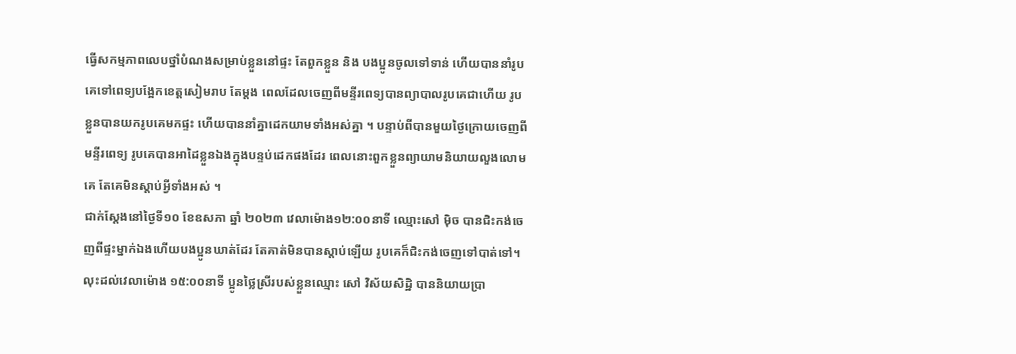ធ្វើសកម្មភាពលេបថ្នាំបំណងសម្រាប់ខ្លួននៅផ្ទះ តែពួកខ្លួន និង បងប្អូនចូលទៅទាន់ ហើយបាននាំរូបគេទៅពេទ្យបង្អែកខេត្តសៀមរាប តែម្ដង ពេលដែលចេញពីមន្ទីរពេទ្យបានព្យាបាលរូបគេជាហើយ រូបខ្លួនបានយករូបគេមកផ្ទះ ហើយបាននាំគ្នាដេកយាមទាំងអស់គ្នា ។ បន្ទាប់ពីបានមួយថ្ងៃក្រោយចេញពីមន្ទីរពេទ្យ រូបគេបានអាដៃខ្លួនឯងក្នុងបន្ទប់ដេកផងដែរ ពេលនោះពួកខ្លួនព្យាយាមនិយាយលួងលោមគេ តែគេមិនស្ដាប់អ្វីទាំងអស់ ។
ជាក់ស្ដែងនៅថ្ងៃទី១០ ខែឧសភា ឆ្នាំ ២០២៣ វេលាម៉ោង១២:០០នាទី ឈ្មោះសៅ ម៉ិច បានជិះកង់ចេញពីផ្ទះម្នាក់ឯងហើយបងប្អូនឃាត់ដែរ តែគាត់មិនបានស្ដាប់ឡើយ រូបគេក៏ជិះកង់ចេញទៅបាត់ទៅ។ លុះដល់វេលាម៉ោង ១៥:០០នាទី ប្អូនថ្លៃស្រីរបស់ខ្លួនឈ្មោះ សៅ វិស័យសិដ្ឋិ បាននិយាយប្រា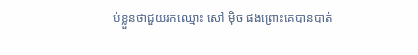ប់ខ្លួនថាជួយរកឈ្មោះ សៅ ម៉ិច ផងព្រោះគេបានបាត់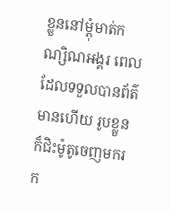ខ្លួននៅម្ដុំមាត់កណ្សិណអង្គរ ពេលដែលទទួលបានព័ត៌មានហើយ រូបខ្លួនក៏ជិះម៉ូតូចេញមករក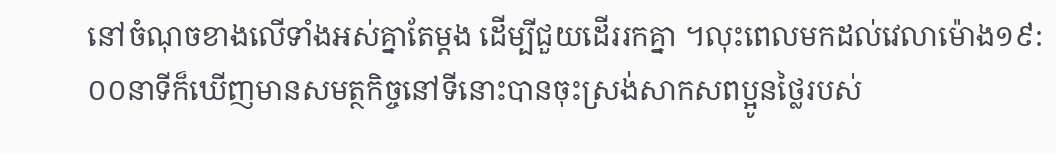នៅចំណុចខាងលើទាំងអស់គ្នាតែម្ដង ដើម្បីជួយដើររកគ្នា ។លុះពេលមកដល់វេលាម៉ោង១៩:០០នាទីក៏ឃើញមានសមត្ថកិច្ចនៅទីនោះបានចុះស្រង់សាកសពប្អូនថ្លៃរបស់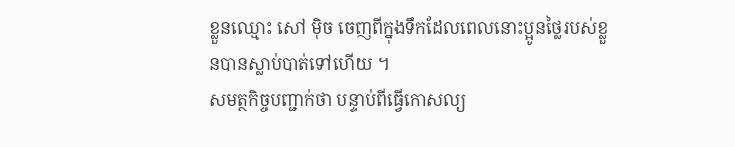ខ្លួនឈ្មោះ សៅ ម៉ិច ចេញពីក្នុងទឹកដែលពេលនោះប្អូនថ្លៃរបស់ខ្លួនបានស្លាប់បាត់ទៅហើយ ។
សមត្ថកិច្ចបញ្ជាក់ថា បន្ទាប់ពីធ្វើកោសល្យ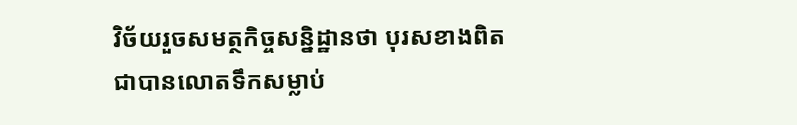វិច័យរួចសមត្ថកិច្ចសន្និដ្ឋានថា បុរសខាងពិតជាបានលោតទឹកសម្លាប់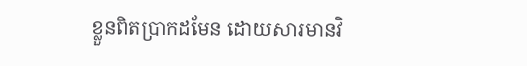ខ្លួនពិតប្រាកដមែន ដោយសារមានវិ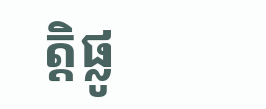ត្តិផ្លូ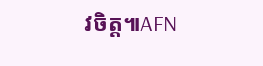វចិត្ត៕AFN